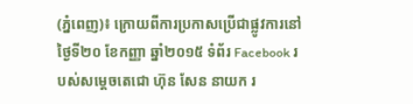(ភ្នំពេញ)៖ ក្រោយពីការប្រកាសប្រើជាផ្លូវការនៅថ្ងៃទី២០ ខែកញ្ញា ឆ្នាំ២០១៥ ទំព័រ Facebook របស់សម្តេចតេជោ ហ៊ុន សែន នាយក រ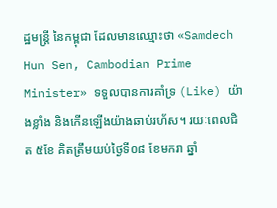ដ្ឋមន្រ្តី នៃកម្ពុជា ដែលមានឈ្មោះថា «Samdech Hun Sen, Cambodian Prime Minister» ទទួលបានការគាំទ្រ (Like) យ៉ាងខ្លាំង និងកើនឡើងយ៉ាងឆាប់រហ័ស។ រយៈពេលជិត ៥ខែ គិតត្រឹមយប់ថ្ងៃទី០៨ ខែមករា ឆ្នាំ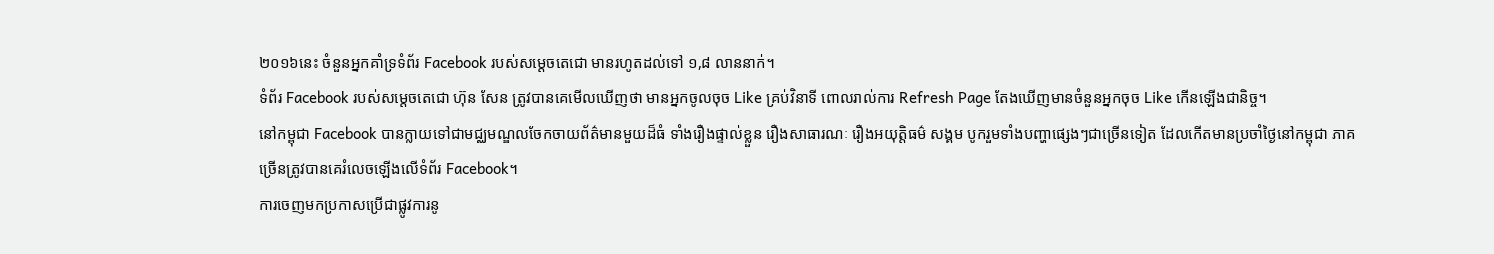២០១៦នេះ ចំនួនអ្នកគាំទ្រទំព័រ Facebook របស់សម្តេចតេជោ មានរហូតដល់ទៅ ១,៨ លាននាក់។
ទំព័រ Facebook របស់សម្តេចតេជោ ហ៊ុន សែន ត្រូវបានគេមើលឃើញថា មានអ្នកចូលចុច Like គ្រប់វិនាទី ពោលរាល់ការ Refresh Page តែងឃើញមានចំនួនអ្នកចុច Like កើនឡើងជានិច្ច។
នៅកម្ពុជា Facebook បានក្លាយទៅជាមជ្ឈមណ្ឌលចែកចាយព័ត៌មានមួយដ៏ធំ ទាំងរឿងផ្ទាល់ខ្លួន រឿងសាធារណៈ រឿងអយុត្តិធម៌ សង្គម បូករួមទាំងបញ្ហាផ្សេងៗជាច្រើនទៀត ដែលកើតមានប្រចាំថ្ងៃនៅកម្ពុជា ភាគច្រើនត្រូវបានគេរំលេចឡើងលើទំព័រ Facebook។
ការចេញមកប្រកាសប្រើជាផ្លូវការនូ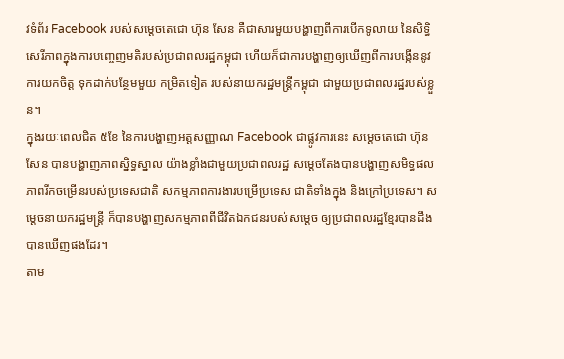វទំព័រ Facebook របស់សម្តេចតេជោ ហ៊ុន សែន គឺជាសារមួយបង្ហាញពីការបើកទូលាយ នៃសិទ្ធិ សេរីភាពក្នុងការបញ្ចេញមតិរបស់ប្រជាពលរដ្ឋកម្ពុជា ហើយក៏ជាការបង្ហាញឲ្យឃើញពីការបង្កើននូវការយកចិត្ត ទុកដាក់បន្ថែមមួយ កម្រិតទៀត របស់នាយករដ្ឋមន្រ្តីកម្ពុជា ជាមួយប្រជាពលរដ្ឋរបស់ខ្លួន។
ក្នុងរយៈពេលជិត ៥ខែ នៃការបង្ហាញអត្តសញ្ញាណ Facebook ជាផ្លូវការនេះ សម្តេចតេជោ ហ៊ុន សែន បានបង្ហាញភាពស្និទ្ធស្នាល យ៉ាងខ្លាំងជាមួយប្រជាពលរដ្ឋ សម្តេចតែងបានបង្ហាញសមិទ្ធផល ភាពរីកចម្រើនរបស់ប្រទេសជាតិ សកម្មភាពការងារបម្រើប្រទេស ជាតិទាំងក្នុង និងក្រៅប្រទេស។ សម្តេចនាយករដ្ឋមន្រ្តី ក៏បានបង្ហាញសកម្មភាពពីជីវិតឯកជនរបស់សម្តេច ឲ្យប្រជាពលរដ្ឋខ្មែរបានដឹង បានឃើញផងដែរ។
តាម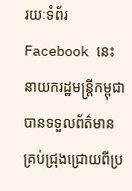រយៈទំព័រ Facebook នេះ នាយករដ្ឋមន្រ្តីកម្ពុជា បានទទួលព័ត៌មានគ្រប់ជ្រុងជ្រោយពីប្រ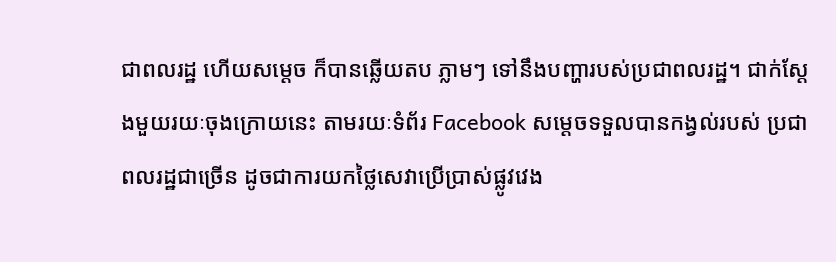ជាពលរដ្ឋ ហើយសម្តេច ក៏បានឆ្លើយតប ភ្លាមៗ ទៅនឹងបញ្ហារបស់ប្រជាពលរដ្ឋ។ ជាក់ស្តែងមួយរយៈចុងក្រោយនេះ តាមរយៈទំព័រ Facebook សម្តេចទទួលបានកង្វល់របស់ ប្រជាពលរដ្ឋជាច្រើន ដូចជាការយកថ្លៃសេវាប្រើប្រាស់ផ្លូវវេង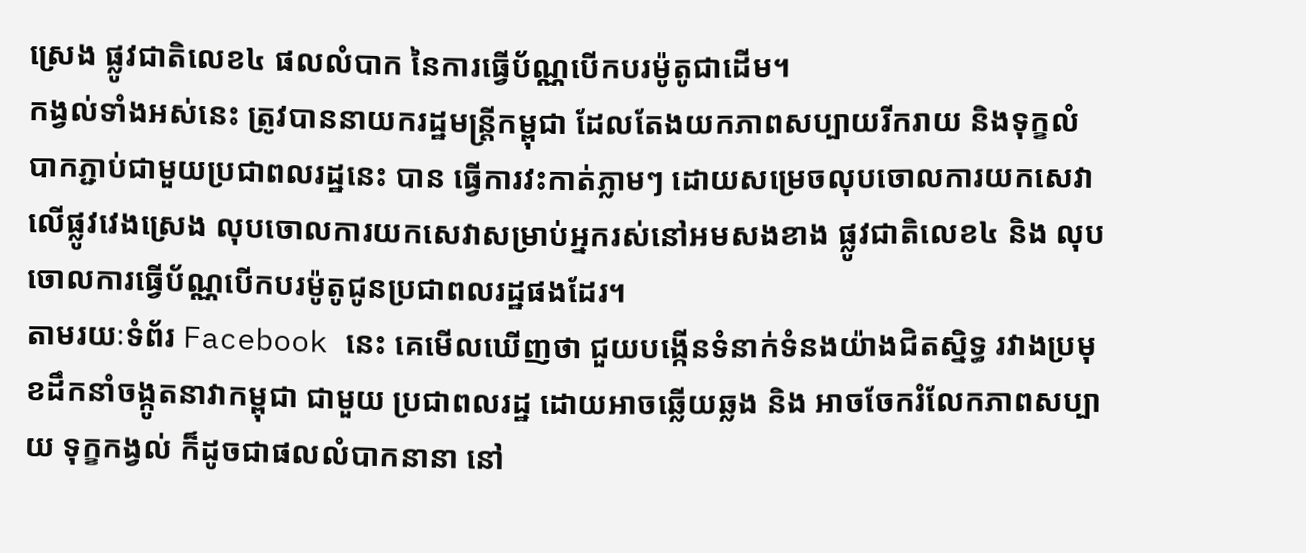ស្រេង ផ្លូវជាតិលេខ៤ ផលលំបាក នៃការធ្វើប័ណ្ណបើកបរម៉ូតូជាដើម។
កង្វល់ទាំងអស់នេះ ត្រូវបាននាយករដ្ឋមន្រ្តីកម្ពុជា ដែលតែងយកភាពសប្បាយរីករាយ និងទុក្ខលំបាកភ្ជាប់ជាមួយប្រជាពលរដ្ឋនេះ បាន ធ្វើការវះកាត់ភ្លាមៗ ដោយសម្រេចលុបចោលការយកសេវាលើផ្លូវវេងស្រេង លុបចោលការយកសេវាសម្រាប់អ្នករស់នៅអមសងខាង ផ្លូវជាតិលេខ៤ និង លុបចោលការធ្វើប័ណ្ណបើកបរម៉ូតូជូនប្រជាពលរដ្ឋផងដែរ។
តាមរយៈទំព័រ Facebook នេះ គេមើលឃើញថា ជួយបង្កើនទំនាក់ទំនងយ៉ាងជិតស្និទ្ធ រវាងប្រមុខដឹកនាំចង្កូតនាវាកម្ពុជា ជាមួយ ប្រជាពលរដ្ឋ ដោយអាចឆ្លើយឆ្លង និង អាចចែករំលែកភាពសប្បាយ ទុក្ខកង្វល់ ក៏ដូចជាផលលំបាកនានា នៅ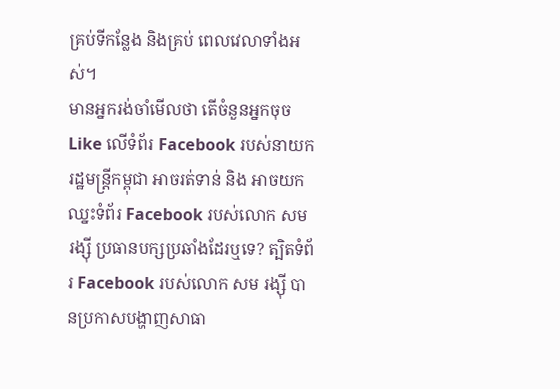គ្រប់ទីកន្លែង និងគ្រប់ ពេលវេលាទាំងអស់។
មានអ្នករង់ចាំមើលថា តើចំនួនអ្នកចុច Like លើទំព័រ Facebook របស់នាយករដ្ឋមន្រ្តីកម្ពុជា អាចរត់ទាន់ និង អាចយកឈ្នះទំព័រ Facebook របស់លោក សម រង្ស៊ី ប្រធានបក្សប្រឆាំងដែរឬទេ? ត្បិតទំព័រ Facebook របស់លោក សម រង្ស៊ី បានប្រកាសបង្ហាញសាធា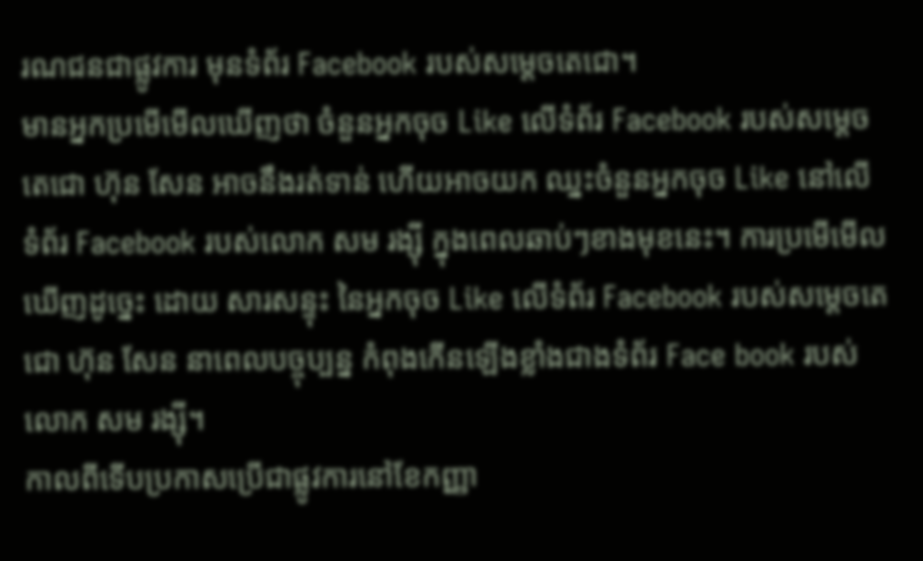រណជនជាផ្លូវការ មុនទំព័រ Facebook របស់សម្តេចតេជោ។
មានអ្នកប្រមើមើលឃើញថា ចំនួនអ្នកចុច Like លើទំព័រ Facebook របស់សម្តេចតេជោ ហ៊ុន សែន អាចនឹងរត់ទាន់ ហើយអាចយក ឈ្នះចំនួនអ្នកចុច Like នៅលើទំព័រ Facebook របស់លោក សម រង្ស៊ី ក្នុងពេលឆាប់ៗខាងមុខនេះ។ ការប្រមើមើលឃើញដូច្នេះ ដោយ សារសន្ទុះ នៃអ្នកចុច Like លើទំព័រ Facebook របស់សម្តេចតេជោ ហ៊ុន សែន នាពេលបច្ចុប្បន្ន កំពុងកើនឡើងខ្លាំងជាងទំព័រ Face book របស់លោក សម រង្ស៊ី។
កាលពីទើបប្រកាសប្រើជាផ្លូវការនៅខែកញ្ញា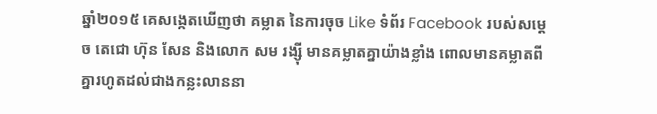ឆ្នាំ២០១៥ គេសង្កេតឃើញថា គម្លាត នៃការចុច Like ទំព័រ Facebook របស់សម្តេច តេជោ ហ៊ុន សែន និងលោក សម រង្ស៊ី មានគម្លាតគ្នាយ៉ាងខ្លាំង ពោលមានគម្លាតពីគ្នារហូតដល់ជាងកន្លះលាននា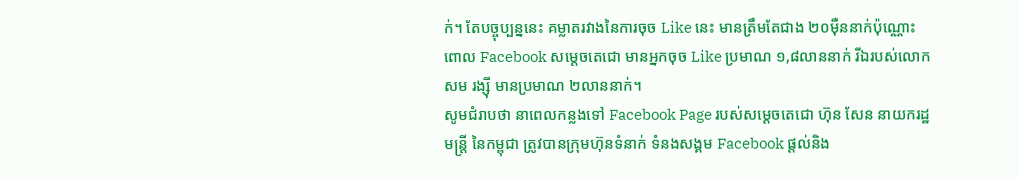ក់។ តែបច្ចុប្បន្ននេះ គម្លាតរវាងនៃការចុច Like នេះ មានត្រឹមតែជាង ២០ម៉ឺននាក់ប៉ុណ្ណោះ ពោល Facebook សម្តេចតេជោ មានអ្នកចុច Like ប្រមាណ ១,៨លាននាក់ រីឯរបស់លោក សម រង្ស៊ី មានប្រមាណ ២លាននាក់។
សូមជំរាបថា នាពេលកន្លងទៅ Facebook Page របស់សម្តេចតេជោ ហ៊ុន សែន នាយករដ្ឋមន្រ្តី នៃកម្ពុជា ត្រូវបានក្រុមហ៊ុនទំនាក់ ទំនងសង្គម Facebook ផ្តល់និង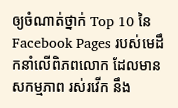ឲ្យចំណាត់ថ្នាក់ Top 10 នៃ Facebook Pages របស់មេដឹកនាំលើពិភពលោក ដែលមានសកម្មភាព រស់រវើក នឹង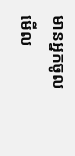មានអ្នកចូលមើល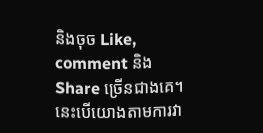និងចុច Like, comment និង Share ច្រើនជាងគេ។ នេះបើយោងតាមការវា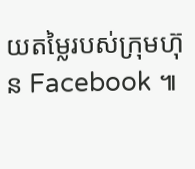យតម្លៃរបស់ក្រុមហ៊ុន Facebook ៕